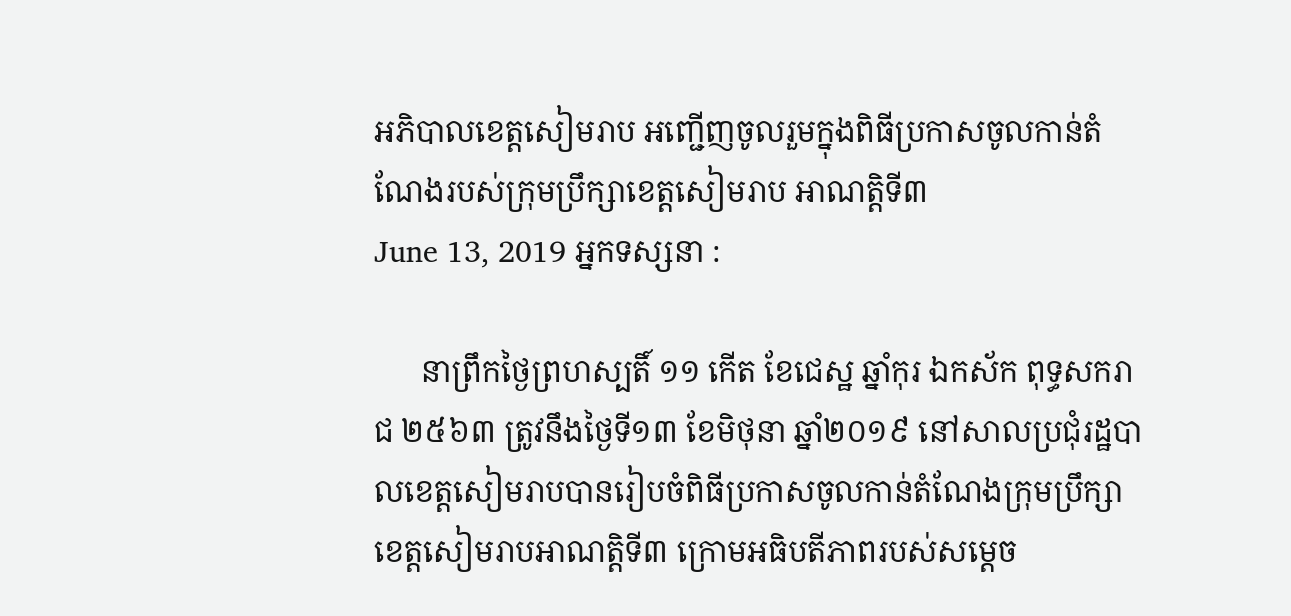អភិបាលខេត្តសៀមរាប អញ្ជើញចូលរួមក្នុងពិធីប្រកាសចូលកាន់តំណែងរបស់ក្រុមប្រឹក្សាខេត្តសៀមរាប អាណត្តិទី៣
June 13, 2019 អ្នកទស្សនា :

      នាព្រឹកថ្ងៃព្រហស្បតិ៍ ១១ កើត ខែជេស្ឋ ឆ្នាំកុរ ឯកស័ក ពុទ្ធសករាជ ២៥៦៣ ត្រូវនឹងថ្ងៃទី១៣ ខែមិថុនា ឆ្នាំ២០១៩ នៅសាលប្រជុំរដ្ឋបាលខេត្តសៀមរាបបានរៀបចំពិធីប្រកាសចូលកាន់តំណែងក្រុមប្រឹក្សាខេត្តសៀមរាបអាណត្តិទី៣ ក្រោមអធិបតីភាពរបស់សម្តេច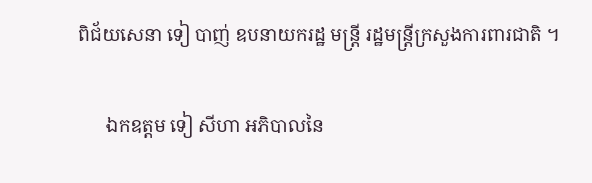ពិជ័យសេនា ទៀ បាញ់ ឧបនាយករដ្ឋ មន្ត្រី រដ្ឋមន្ត្រីក្រសួងការពារជាតិ ។

      ឯកឧត្តម ទៀ សីហា អភិបាលនៃ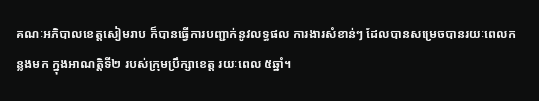គណៈអភិបាលខេត្តសៀមរាប ក៏បានធ្វើការបញ្ជាក់នូវលទ្ធផល ការងារសំខាន់ៗ ដែលបានសម្រេចបានរយៈពេលកន្លងមក ក្នុងអាណត្តិទី២ របស់ក្រុមប្រឹក្សាខេត្ត រយៈពេល ៥ឆ្នាំ។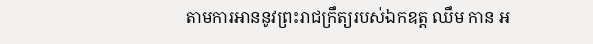តាមការអាននូវព្រះរាជក្រឹត្យរបស់ឯកឧត្ត ឈឹម កាន អ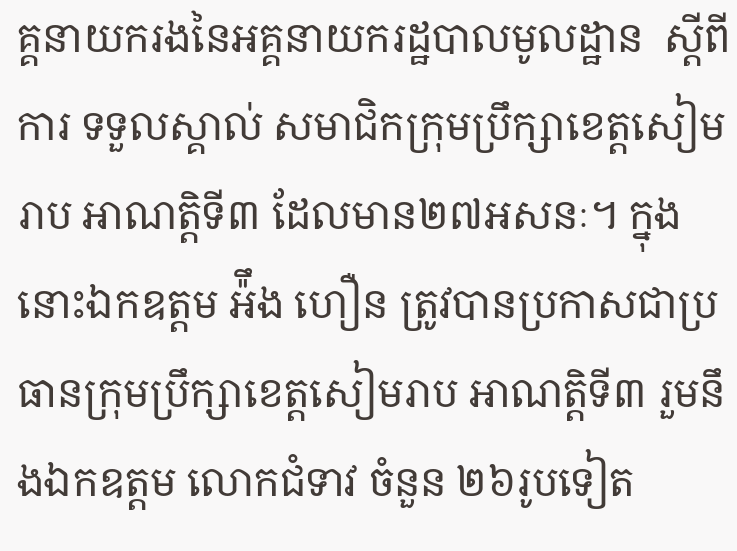គ្គនាយករងនៃអគ្គនាយករដ្ឋបាលមូលដ្ឋាន  ស្តីពីការ ទទួលស្គាល់ សមាជិកក្រុមប្រឹក្សាខេត្តសៀមរាប អាណត្តិទី៣ ដែលមាន២៧អសនៈ។ ក្នុងនោះឯកឧត្តម អ៉ឹង ហឿន ត្រូវបានប្រកាសជាប្រធានក្រុមប្រឹក្សាខេត្តសៀមរាប អាណត្តិទី៣ រួមនឹងឯកឧត្តម លោកជំទាវ ចំនួន ២៦រូបទៀត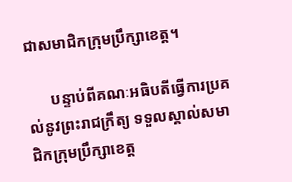ជាសមាជិកក្រុមប្រឹក្សាខេត្ត។

      បន្ទាប់ពីគណៈអធិបតីធ្វើការប្រគល់នូវព្រះរាជក្រឹត្យ ទទួលស្គាល់សមាជិកក្រុមប្រឹក្សាខេត្ត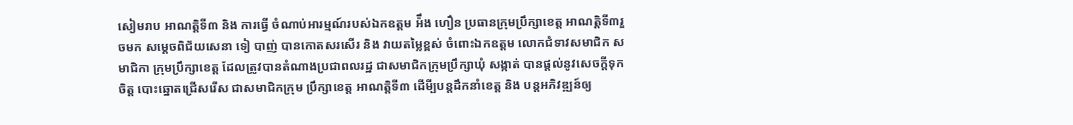សៀមរាប អាណត្តិទី៣ និង ការធ្វើ ចំណាប់អារម្មណ៍របស់ឯកឧត្តម អ៉ឹង ហឿន ប្រធានក្រុមប្រឹក្សាខេត្ត អាណត្តិទី៣រួចមក សម្តេចពិជ័យសេនា ទៀ បាញ់ បានកោតសរសើរ និង វាយតម្លៃខ្ពស់ ចំពោះឯកឧត្តម លោកជំទាវសមាជិក សមាជិកា ក្រុមប្រឹក្សាខេត្ត ដែលត្រូវបានតំណាងប្រជាពលរដ្ឋ ជាសមាជិកក្រុមប្រឹក្សាឃុំ សង្កាត់ បានផ្តល់នូវសេចក្តីទុកចិត្ត បោះឆ្នោតជ្រើសរើស ជាសមាជិកក្រុម ប្រឹក្សាខេត្ត អាណត្តិទី៣ ដើមី្បបន្តដឹកនាំខេត្ត និង បន្តអភិវឌ្ឍន៍ឲ្យ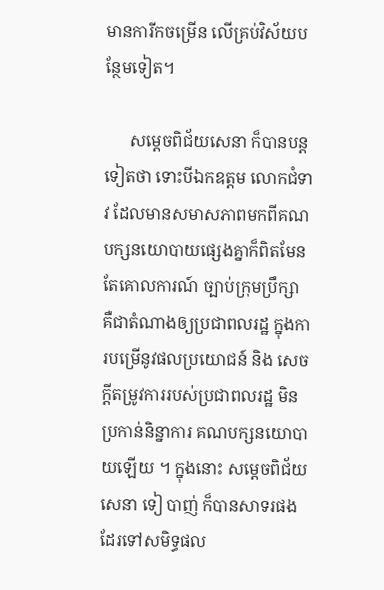មានការីកចម្រើន លើគ្រប់វិស័យបន្ថែមទៀត។

      សម្តេចពិជ័យសេនា ក៏បានបន្តទៀតថា ទោះបីឯកឧត្តម លោកជំទាវ ដែលមានសមាសភាពមកពីគណបក្សនយោបាយផ្សេងគ្នាក៏ពិតមែន តែគោលការណ៍ ច្បាប់ក្រុមប្រឹក្សា គឺជាតំណាងឲ្យប្រជាពលរដ្ឋ ក្នុងការបម្រើនូវផលប្រយោជន៍ និង សេចក្តីតម្រូវការរបស់ប្រជាពលរដ្ឋ មិនប្រកាន់និន្នាការ គណបក្សនយោបាយឡើយ ។ ក្នុងនោះ សម្តេចពិជ័យសេនា ទៀ បាញ់ ក៏បានសាទរផងដែរទៅសមិទ្ធផល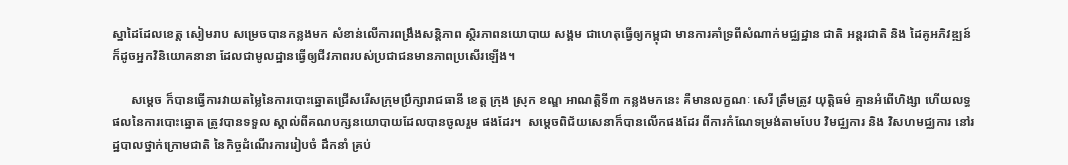ស្នាដៃដែលខេត្ត សៀមរាប សម្រេចបានកន្លងមក សំខាន់លើការពង្រឹងសន្តិភាព ស្ថិរភាពនយោបាយ សង្គម ជាហេតុធ្វើឲ្យកម្ពុជា មានការគាំទ្រពីសំណាក់មជ្ឈដ្ឋាន ជាតិ អន្តរជាតិ និង ដៃគូអភិវឌ្ឍន៍ ក៏ដូចអ្នកវិនិយោគនានា ដែលជាមូលដ្ឋានធ្វើឲ្យជីវភាពរបស់ប្រជាជនមានភាពប្រសើរឡើង។

      សម្តេច ក៏បានធ្វើការវាយតម្លៃនៃការបោះឆ្នោតជ្រើសរើសក្រុមប្រឹក្សារាជធានី ខេត្ត ក្រុង ស្រុក ខណ្ឌ អាណត្តិទី៣ កន្លងមកនេះ គឺមានលក្ខណៈ សេរី ត្រឹមត្រូវ យុត្តិធម៌ គ្មានអំពើហិង្សា ហើយលទ្ធផលនៃការបោះឆ្នោត ត្រូវបានទទួល ស្គាល់ពីគណបក្សនយោបាយដែលបានចូលរួម ផងដែរ។  សម្តេចពិជ័យសេនាក៏បានលើកផងដែរ ពីការកំណែទម្រង់តាមបែប វិមជ្ឈការ និង វិសហមជ្ឈការ នៅរដ្ឋបាលថ្នាក់ក្រោមជាតិ នៃកិច្ចដំណើរការរៀបចំ ដឹកនាំ គ្រប់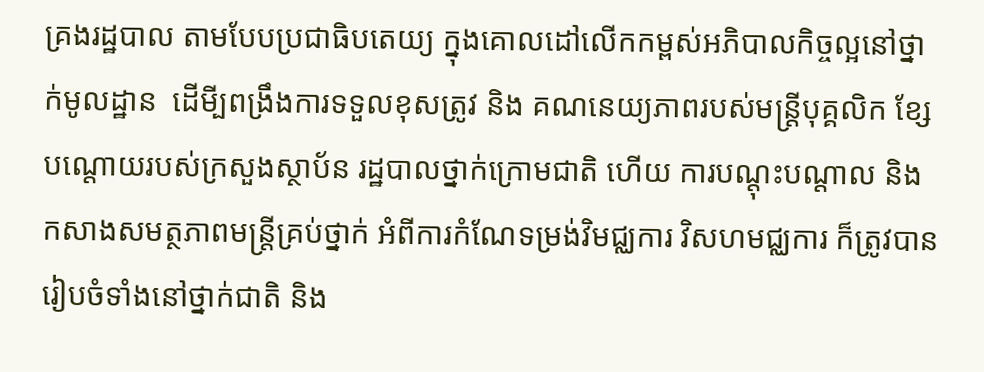គ្រងរដ្ឋបាល តាមបែបប្រជាធិបតេយ្យ ក្នុងគោលដៅលើកកម្ពស់អភិបាលកិច្ចល្អនៅថ្នាក់មូលដ្ឋាន  ដើមី្បពង្រឹងការទទួលខុសត្រូវ និង គណនេយ្យភាពរបស់មន្ត្រីបុគ្គលិក ខែ្សបណ្តោយរបស់ក្រសួងស្ថាប័ន រដ្ឋបាលថ្នាក់ក្រោមជាតិ ហើយ ការបណ្តុះបណ្តាល និង កសាងសមត្ថភាពមន្ត្រីគ្រប់ថ្នាក់ អំពីការកំណែទម្រង់វិមជ្ឈការ វិសហមជ្ឈការ ក៏ត្រូវបានរៀបចំទាំងនៅថ្នាក់ជាតិ និង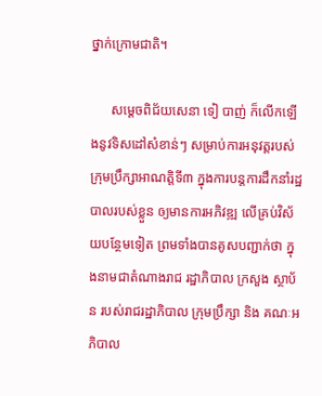ថ្នាក់ក្រោមជាតិ។

      សម្តេចពិជ័យសេនា ទៀ បាញ់ ក៏លើកឡើងនូវទិសដៅសំខាន់ៗ សម្រាប់ការអនុវត្តរបស់ក្រុមប្រឹក្សាអាណត្តិទី៣ ក្នុងការបន្តការដឹកនាំរដ្ឋបាលរបស់ខ្លួន ឲ្យមានការអភិវឌ្ឍ លើគ្រប់វិស័យបន្ថែមទៀត ព្រមទាំងបានគូសបញ្ជាក់ថា ក្នុងនាមជាតំណាងរាជ រដ្ឋាភិបាល ក្រសួង ស្ថាប័ន របស់រាជរដ្ឋាភិបាល ក្រុមប្រឹក្សា និង គណៈអភិបាល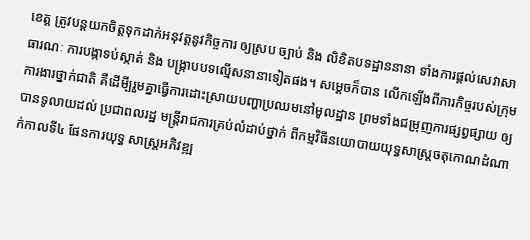ខេត្ត ត្រូវបន្តយកចិត្តទុកដាក់អនុវត្តនូវកិច្ចការ ឲ្យស្រប ច្បាប់ និង លិខិតបទដ្ឋាននានា ទាំងការផ្តល់សេវាសាធារណៈ ការបង្កាទប់ស្កាត់ និង បង្រ្កាបបទល្មើសនានាទៀតផង។ សម្តេចក៏បាន លើកឡើងពីភារកិច្ចរបស់ក្រុមការងារថ្នាក់ជាតិ គឺដើមី្បរួមគ្នាធ្វើការដោះស្រាយបញ្ហាប្រឈមនៅមូលដ្ឋាន ព្រមទាំងជម្រុញការផ្សព្វផ្សាយ ឲ្យបានទូលាយដល់ ប្រជាពលរដ្ឋ មន្ត្រីរាជការគ្រប់លំដាប់ថ្នាក់ ពីកម្មវិធីនយោបាយយុទ្ធសាស្ត្រចតុកោណដំណាក់កាលទី៤ ផែនការយុទ្ធ សាស្ត្រអភិវឌ្ឍ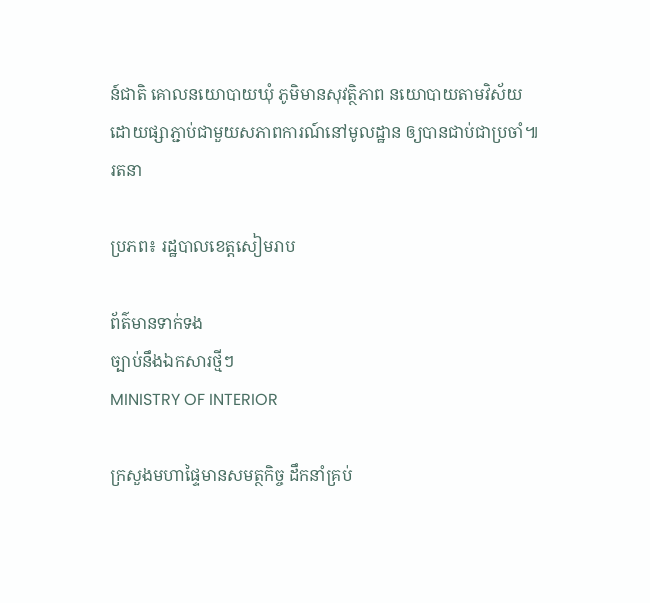ន៍ជាតិ គោលនយោបាយឃុំ ភូមិមានសុវត្ថិភាព នយោបាយតាមវិស័យ ដោយផ្សាភ្ជាប់ជាមួយសភាពការណ៍នៅមូលដ្ឋាន ឲ្យបានជាប់ជាប្រចាំ៕ រតនា

ប្រភព៖ រដ្ឋបាលខេត្តសៀមរាប

ព័ត៌មានទាក់ទង
ច្បាប់នឹងឯកសារថ្មីៗ
MINISTRY OF INTERIOR

ក្រសួងមហាផ្ទៃមានសមត្ថកិច្ច ដឹកនាំគ្រប់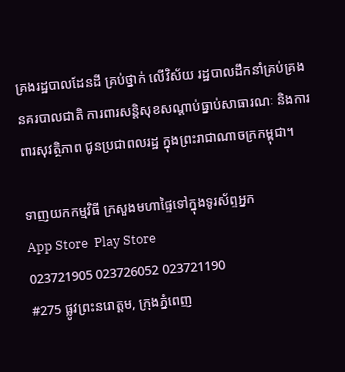គ្រងរដ្ឋបាលដែនដី គ្រប់ថ្នាក់ លើវិស័យ រដ្ឋបាលដឹកនាំគ្រប់គ្រង នគរបាលជាតិ ការពារសន្តិសុខសណ្តាប់ធ្នាប់សាធារណៈ និងការពារសុវត្ថិភាព ជូនប្រជាពលរដ្ឋ ក្នុងព្រះរាជាណាចក្រកម្ពុជា។

ទាញយកកម្មវិធី ក្រសួងមហាផ្ទៃទៅក្នុងទូរស័ព្ទអ្នក
App Store  Play Store
023721905 023726052 023721190
#275 ផ្លូវព្រះនរោត្តម, ក្រុងភ្នំពេញ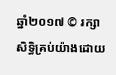ឆ្នាំ២០១៧ © រក្សាសិទ្ធិគ្រប់យ៉ាងដោយ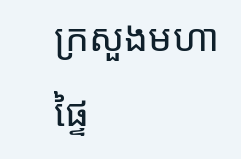ក្រសួងមហាផ្ទៃ